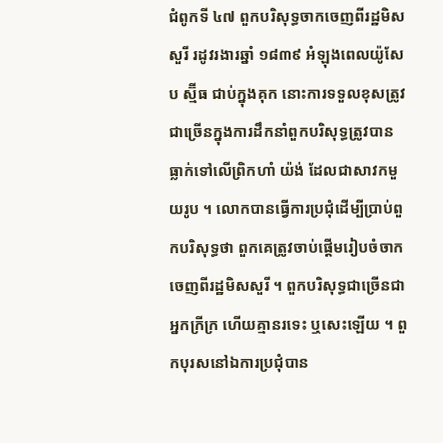ជំពូកទី ៤៧ ពួកបរិសុទ្ធចាកចេញពីរដ្ឋមិសសួរី រដូវរងារឆ្នាំ ១៨៣៩ អំឡុងពេលយ៉ូសែប ស្ម៊ីធ ជាប់ក្នុងគុក នោះការទទួលខុសត្រូវជាច្រើនក្នុងការដឹកនាំពួកបរិសុទ្ធត្រូវបានធ្លាក់ទៅលើព្រិកហាំ យ៉ង់ ដែលជាសាវកមួយរូប ។ លោកបានធ្វើការប្រជុំដើម្បីប្រាប់ពួកបរិសុទ្ធថា ពួកគេត្រូវចាប់ផ្តើមរៀបចំចាកចេញពីរដ្ឋមិសសួរី ។ ពួកបរិសុទ្ធជាច្រើនជាអ្នកក្រីក្រ ហើយគ្មានរទេះ ឬសេះឡើយ ។ ពួកបុរសនៅឯការប្រជុំបាន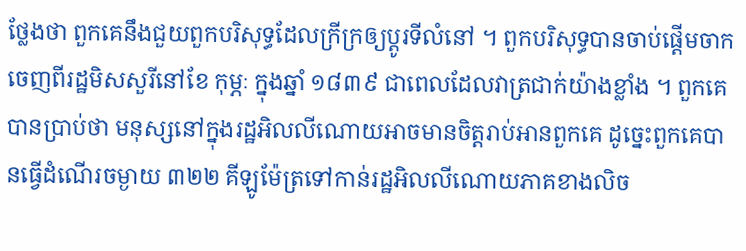ថ្លែងថា ពួកគេនឹងជួយពួកបរិសុទ្ធដែលក្រីក្រឲ្យប្តូរទីលំនៅ ។ ពួកបរិសុទ្ធបានចាប់ផ្តើមចាកចេញពីរដ្ឋមិសសួរីនៅខែ កុម្ភៈ ក្នុងឆ្នាំ ១៨៣៩ ជាពេលដែលវាត្រជាក់យ៉ាងខ្លាំង ។ ពួកគេបានប្រាប់ថា មនុស្សនៅក្នុងរដ្ឋអិលលីណោយអាចមានចិត្តរាប់អានពួកគេ ដូច្នេះពួកគេបានធ្វើដំណើរចម្ងាយ ៣២២ គីឡូម៉ែត្រទៅកាន់រដ្ឋអិលលីណោយភាគខាងលិច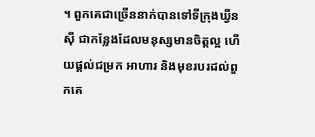។ ពួកគេជាច្រើននាក់បានទៅទីក្រុងឃ្វីនស៊ី ជាកន្លែងដែលមនុស្សមានចិត្តល្អ ហើយផ្តល់ជម្រក អាហារ និងមុខរបរដល់ពួកគេ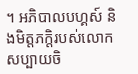។ អភិបាលបហ្គស៍ និងមិត្តភក្តិរបស់លោកសប្បាយចិ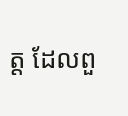ត្ត ដែលពួ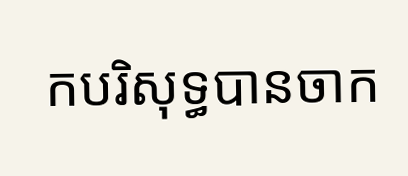កបរិសុទ្ធបានចាក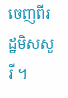ចេញពីរដ្ឋមិសសួរី ។